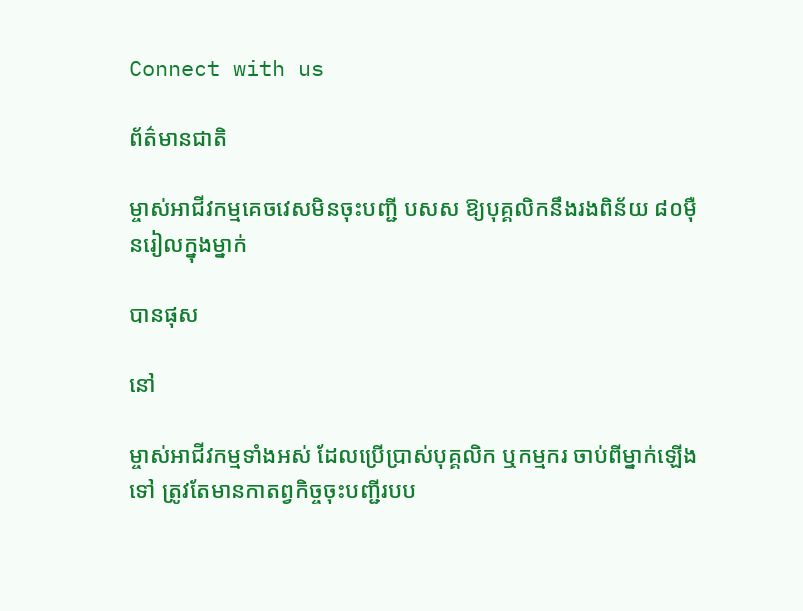Connect with us

ព័ត៌មានជាតិ

ម្ចាស់អាជីវកម្មគេចវេសមិនចុះបញ្ជី បសស ឱ្យបុគ្គលិកនឹងរងពិន័យ ៨០ម៉ឺនរៀលក្នុងម្នាក់

បានផុស

នៅ

ម្ចាស់អាជីវកម្មទាំងអស់ ដែលប្រើប្រាស់បុគ្គលិក ឬកម្មករ ចាប់ពីម្នាក់ឡើងទៅ ត្រូវតែមានកាតព្វកិច្ចចុះបញ្ជីរបប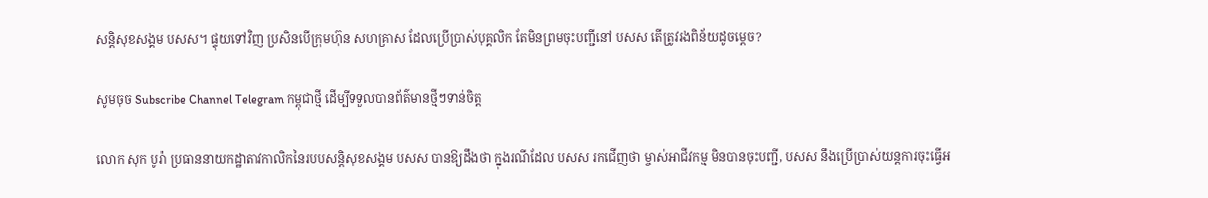សន្តិសុខសង្គម បសស។ ផ្ទុយទៅវិញ ប្រសិនបើក្រុមហ៊ុន សហគ្រាស ដែលប្រើប្រាស់បុគ្គលិក តែមិនព្រមចុះបញ្ជីនៅ បសស តើត្រូវរងពិន័យដូចម្តេច?

សូមចុច Subscribe Channel Telegram កម្ពុជាថ្មី ដើម្បីទទួលបានព័ត៌មានថ្មីៗទាន់ចិត្ត

លោក សុក បូរ៉ា ប្រធាននាយកដ្ឋាតាវកាលិកនៃរបបសន្តិសុខសង្គម បសស បានឱ្យដឹងថា ក្នុងរណីដែល បសស រកជើញថា ម្ចាស់អាជីវកម្ម មិនបានចុះបញ្ជី, បសស នឹងប្រើប្រាស់យន្តការចុះធ្វើអ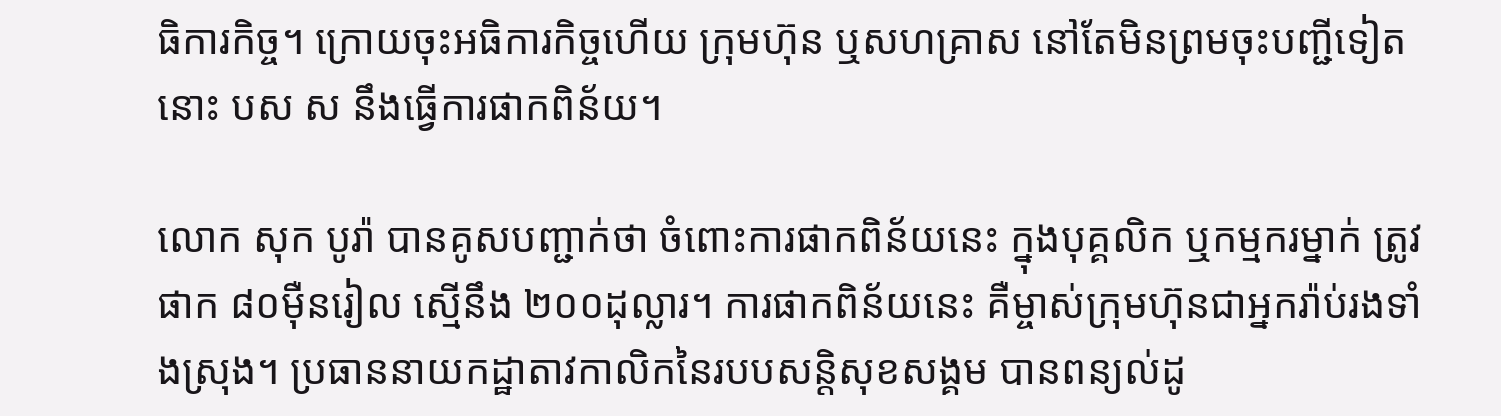ធិការកិច្ច។ ក្រោយចុះអធិការកិច្ចហើយ ក្រុមហ៊ុន ឬសហគ្រាស នៅតែមិនព្រមចុះបញ្ជីទៀត នោះ បស ស នឹងធ្វើការផាកពិន័យ។

លោក សុក បូរ៉ា បានគូសបញ្ជាក់ថា ចំពោះការផាកពិន័យនេះ ក្នុងបុគ្គលិក ឬកម្មករម្នាក់ ត្រូវផាក ៨០ម៉ឺនរៀល ស្មើនឹង ២០០ដុល្លារ។ ការផាកពិន័យនេះ គឺម្ចាស់ក្រុមហ៊ុនជាអ្នករ៉ាប់រងទាំងស្រុង។ ប្រធាននាយកដ្ឋាតាវកាលិកនៃរបបសន្តិសុខសង្គម បានពន្យល់ដូ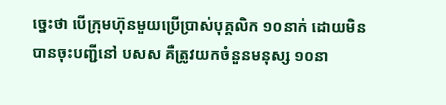ច្នេះថា បើក្រុមហ៊ុនមួយប្រើប្រាស់បុគ្គលិក ១០នាក់ ដោយមិនបានចុះបញ្ជីនៅ បសស គឺត្រូវយកចំនួនមនុស្ស ១០នា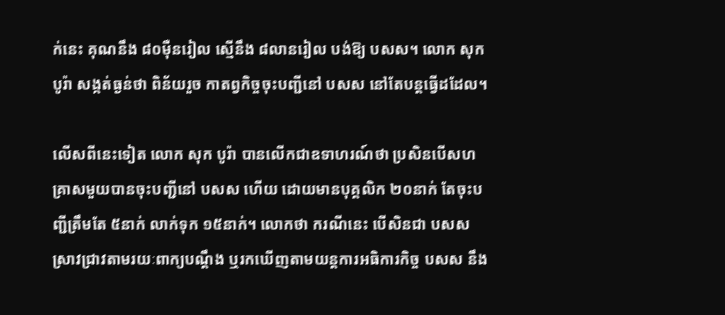ក់នេះ គុណនឹង ៨០ម៉ឺនរៀល ស្មើនឹង ៨លានរៀល បង់ឱ្យ បសស។ លោក សុក បូរ៉ា សង្កត់ធ្ងន់ថា ពិន័យរួច កាតព្វកិច្ចចុះបញ្ជីនៅ បសស នៅតែបន្តធ្វើដដែល។

លើសពីនេះទៀត លោក សុក បូរ៉ា បានលើកជាឧទាហរណ៍ថា ប្រសិនបើសហគ្រាសមួយបានចុះបញ្ជីនៅ បសស ហើយ ដោយមានបុគ្គលិក ២០នាក់ តែចុះបញ្ជីត្រឹមតែ ៥នាក់ លាក់ទុក ១៥នាក់។ លោកថា ករណីនេះ បើសិនជា បសស ស្រាវជ្រាវតាមរយៈពាក្យបណ្តឹង ឬរកឃើញតាមយន្តការអធិការកិច្ច បសស នឹង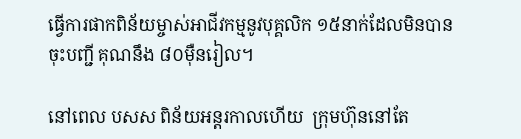ធ្វើការផាកពិន័យម្ចាស់អាជីវកម្មនូវបុគ្គលិក ១៥នាក់ដែលមិនបានចុះបញ្ជី គុណនឹង ៨០ម៉ឺនរៀល។

នៅពេល បសស ពិន័យអន្តរកាលហើយ  ក្រុមហ៊ុននៅតែ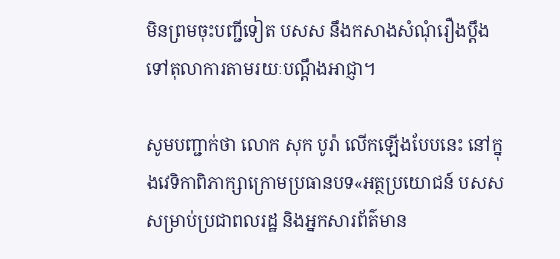មិនព្រមចុះបញ្ជីទៀត បសស នឹងកសាងសំណុំរឿងប្តឹងទៅតុលាការតាមរយៈបណ្តឹងអាជ្ញា។

សូមបញ្ជាក់ថា លោក សុក បូរ៉ា លើកឡើងបែបនេះ នៅក្នុងវេទិកាពិភាក្សាក្រោមប្រធានបទ«អត្ថប្រយោជន៍ បសស សម្រាប់ប្រជាពលរដ្ឋ និងអ្នកសារព័ត៌មាន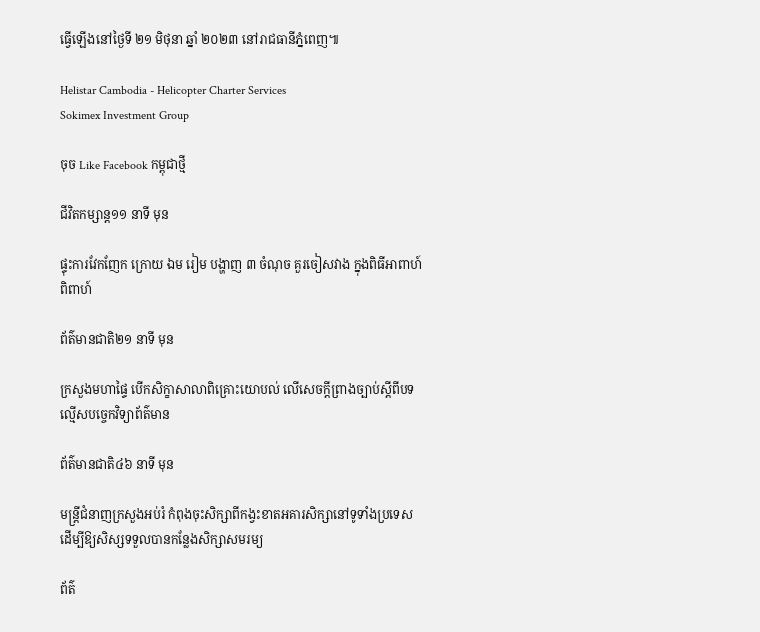ធ្វើឡើងនៅថ្ងៃទី ២១ មិថុនា ឆ្នាំ ២០២៣ នៅរាជធានីភ្នំពេញ៕

Helistar Cambodia - Helicopter Charter Services
Sokimex Investment Group

ចុច Like Facebook កម្ពុជាថ្មី

ជីវិតកម្សាន្ដ១១ នាទី មុន

ផ្ទុះការវែកញែក ក្រោយ ឯម រៀម បង្ហាញ ៣ ចំណុច គួរចៀសវាង ក្នុងពិធីអាពាហ៍ពិពាហ៍

ព័ត៌មានជាតិ២១ នាទី មុន

ក្រសួងមហាផ្ទៃ បើកសិក្ខាសាលាពិគ្រោះយោបល់ លើសេចក្តីព្រាងច្បាប់ស្តីពីបទល្មើសបច្ចេកវិទ្យាព័ត៌មាន

ព័ត៌មានជាតិ៤៦ នាទី មុន

មន្ត្រីជំនាញក្រសួងអប់រំ កំពុងចុះសិក្សាពីកង្វះខាតអគារសិក្សានៅទូទាំងប្រទេស ដើម្បីឱ្យសិស្សទទួលបានកន្លែងសិក្សាសមរម្យ

ព័ត៌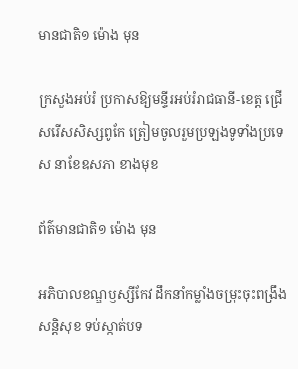មានជាតិ១ ម៉ោង មុន

ក្រសួងអប់រំ ប្រកាសឱ្យមន្ទីរអប់រំរាជធានី-ខេត្ត ជ្រើសរើសសិស្សពូកែ ត្រៀមចូលរួមប្រឡងទូទាំងប្រទេស នាខែឧសភា ខាងមុខ

ព័ត៌មានជាតិ១ ម៉ោង មុន

អភិបាលខណ្ឌឫស្សីកែវ ដឹកនាំកម្លាំងចម្រុះចុះពង្រឹងសន្តិសុខ ទប់ស្កាត់បទ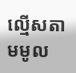ល្មើសតាមមូល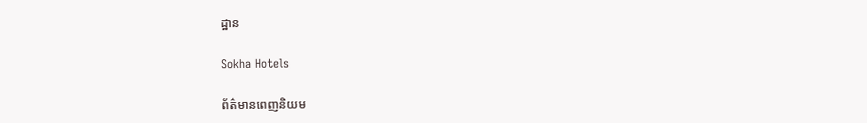ដ្ឋាន

Sokha Hotels

ព័ត៌មានពេញនិយម